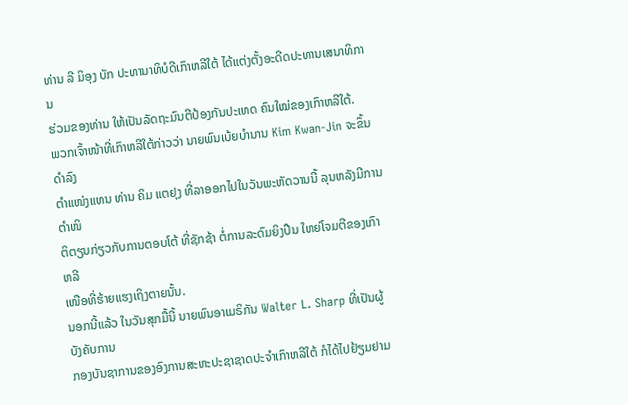ທ່ານ ລີ ມິອຸງ ບັກ ປະທານາທິບໍດີເກົາຫລີໃຕ້ ໄດ້ແຕ່ງຕັ້ງອະດີດປະທານເສນາທິການ
ຮ່ວມຂອງທ່ານ ໃຫ້ເປັນລັດຖະມົນຕີປ້ອງກັນປະເທດ ຄົນໃໝ່ຂອງເກົາຫລີໃຕ້.
ພວກເຈົ້າໜ້າທີ່ເກົາຫລີໃຕ້ກ່າວວ່າ ນາຍພົນເບ້ຍບໍານານ Kim Kwan-Jin ຈະຂຶ້ນດໍາລົງ
ຕໍາແໜ່ງແທນ ທ່ານ ຄິມ ແຕຢຸງ ທີ່ລາອອກໄປໃນວັນພະຫັດວານນີ້ ລຸນຫລັງມີການຕໍາໜິ
ຕິຕຽນກ່ຽວກັບການຕອບໂຕ້ ທີ່ຊັກຊ້າ ຕໍ່ການລະດົມຍິງປືນ ໃຫຍ່ໂຈມຕີຂອງເກົາຫລີ
ເໜືອທີ່ຮ້າຍແຮງເຖິງຕາຍນັ້ນ.
ນອກນີ້ແລ້ວ ໃນວັນສຸກມື້ນີ້ ນາຍພົນອາເມຣິກັນ Walter L. Sharp ທີ່ເປັນຜູ້ບັງຄັບການ
ກອງບັນຊາການຂອງອົງການສະຫະປະຊາຊາດປະຈໍາເກົາຫລີໃຕ້ ກໍໄດ້ໄປຢ້ຽມຢາມ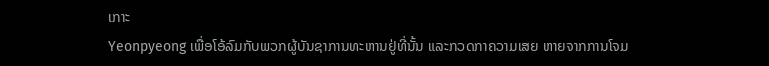ເກາະ
Yeonpyeong ເພື່ອໂອ້ລົມກັບພວກຜູ້ບັນຊາການທະຫານຢູ່ທີ່ນັ້ນ ແລະກວດກາຄວາມເສຍ ຫາຍຈາກການໂຈມ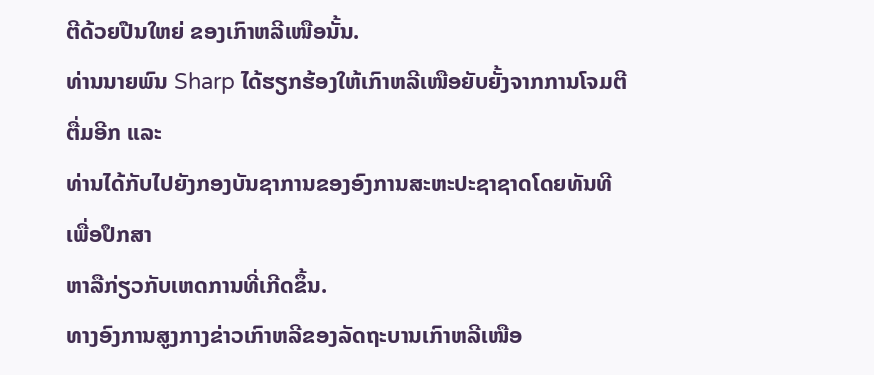ຕີດ້ວຍປືນໃຫຍ່ ຂອງເກົາຫລີເໜືອນັ້ນ.
ທ່ານນາຍພົນ Sharp ໄດ້ຮຽກຮ້ອງໃຫ້ເກົາຫລີເໜືອຍັບຍັ້ງຈາກການໂຈມຕີຕື່ມອີກ ແລະ
ທ່ານໄດ້ກັບໄປຍັງກອງບັນຊາການຂອງອົງການສະຫະປະຊາຊາດໂດຍທັນທີ ເພື່ອປຶກສາ
ຫາລືກ່ຽວກັບເຫດການທີ່ເກີດຂຶ້ນ.
ທາງອົງການສູງກາງຂ່າວເກົາຫລີຂອງລັດຖະບານເກົາຫລີເໜືອ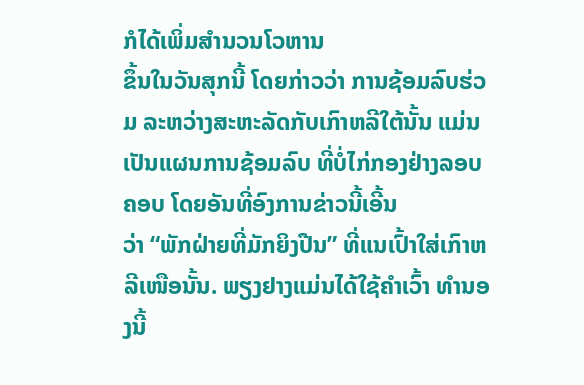ກໍໄດ້ເພິ່ມສໍານວນໂວຫານ
ຂຶ້ນໃນວັນສຸກນີ້ ໂດຍກ່າວວ່າ ການຊ້ອມລົບຮ່ວມ ລະຫວ່າງສະຫະລັດກັບເກົາຫລີໃຕ້ນັ້ນ ແມ່ນເປັນແຜນການຊ້ອມລົບ ທີ່ບໍ່ໄກ່ກອງຢ່າງລອບຄອບ ໂດຍອັນທີ່ອົງການຂ່າວນີ້ເອີ້ນ
ວ່າ “ພັກຝ່າຍທີ່ມັກຍິງປືນ” ທີ່ແນເປົ້າໃສ່ເກົາຫລີເໜືອນັ້ນ. ພຽງຢາງແມ່ນໄດ້ໃຊ້ຄໍາເວົ້າ ທໍານອງນີ້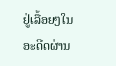ຢູ່ເລື້ອຍໆໃນອະດີດຜ່ານ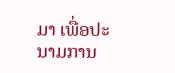ມາ ເພື່ອປະນາມການ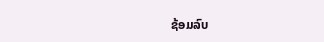ຊ້ອມລົບ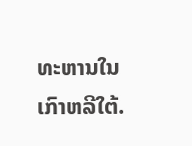ທະຫານໃນເກົາຫລີໃຕ້.